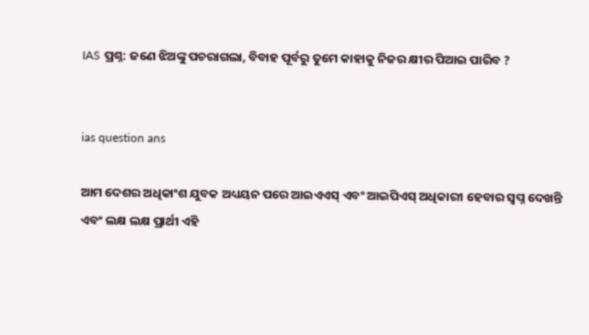IAS ପ୍ରଶ୍ନ: ଜଣେ ଝିଅଙ୍କୁ ପଚରାଗଲା, ବିବାହ ପୂର୍ବରୁ ତୁମେ କାହାକୁ ନିଜର କ୍ଷୀର ପିଆଇ ପାରିବ ?


ias question ans

ଆମ ଦେଶର ଅଧିକାଂଶ ଯୁବକ ଅଧ୍ୟୟନ ପରେ ଆଇଏଏସ୍ ଏବଂ ଆଇପିଏସ୍ ଅଧିକାରୀ ହେବାର ସ୍ୱପ୍ନ ଦେଖନ୍ତି ଏବଂ ଲକ୍ଷ ଲକ୍ଷ ପ୍ରାର୍ଥୀ ଏହି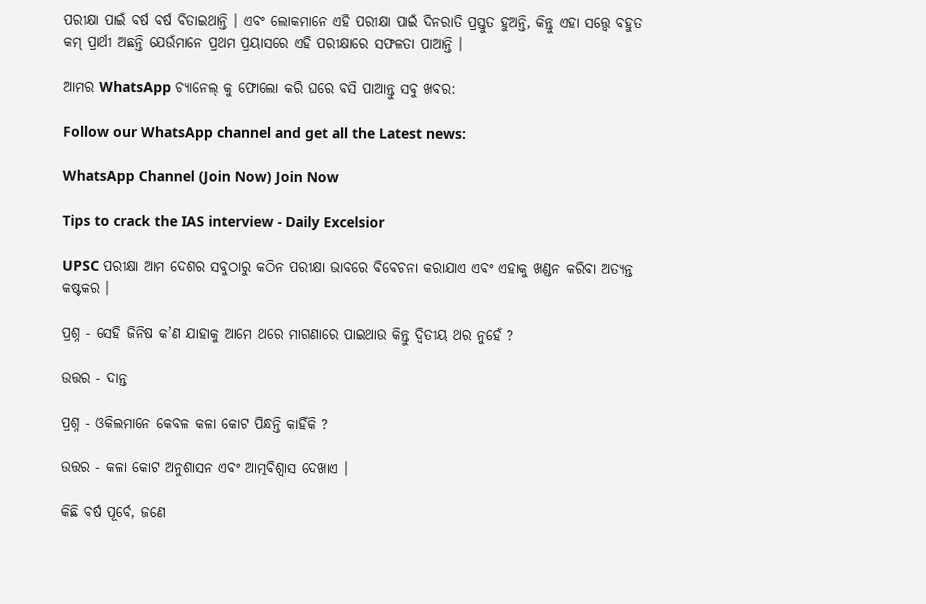ପରୀକ୍ଷା ପାଇଁ ବର୍ଷ ବର୍ଷ ବିତାଇଥାନ୍ତି । ଏବଂ ଲୋକମାନେ ଏହି ପରୀକ୍ଷା ପାଇଁ ଦିନରାତି ପ୍ରସ୍ତୁତ ହୁଅନ୍ତି, କିନ୍ତୁ ଏହା ସତ୍ତ୍ୱେ ବହୁତ କମ୍ ପ୍ରାର୍ଥୀ ଅଛନ୍ତି ଯେଉଁମାନେ ପ୍ରଥମ ପ୍ରୟାସରେ ଏହି ପରୀକ୍ଷାରେ ସଫଳତା ପାଆନ୍ତି ।

ଆମର WhatsApp ଚ୍ୟାନେଲ୍ କୁ ଫୋଲୋ କରି ଘରେ ବସି ପାଆନ୍ତୁ ସବୁ ଖବର:

Follow our WhatsApp channel and get all the Latest news:

WhatsApp Channel (Join Now) Join Now

Tips to crack the IAS interview - Daily Excelsior

UPSC ପରୀକ୍ଷା ଆମ ଦେଶର ସବୁଠାରୁ କଠିନ ପରୀକ୍ଷା ଭାବରେ ବିବେଚନା କରାଯାଏ ଏବଂ ଏହାକୁ ଖଣ୍ଡନ କରିବା ଅତ୍ୟନ୍ତ କଷ୍ଟକର ।

ପ୍ରଶ୍ନ - ସେହି ଜିନିଷ କ’ଣ ଯାହାକୁ ଆମେ ଥରେ ମାଗଣାରେ ପାଇଥାଉ କିନ୍ତୁ ଦ୍ୱିତୀୟ ଥର ନୁହେଁ ?

ଉତ୍ତର - ଦାନ୍ତ

ପ୍ରଶ୍ନ - ଓକିଲମାନେ କେବଳ କଳା କୋଟ ପିନ୍ଧନ୍ତି କାହିଁକି ?

ଉତ୍ତର - କଳା କୋଟ ଅନୁଶାସନ ଏବଂ ଆତ୍ମବିଶ୍ୱାସ ଦେଖାଏ ।

କିଛି ବର୍ଷ ପୂର୍ବେ, ଜଣେ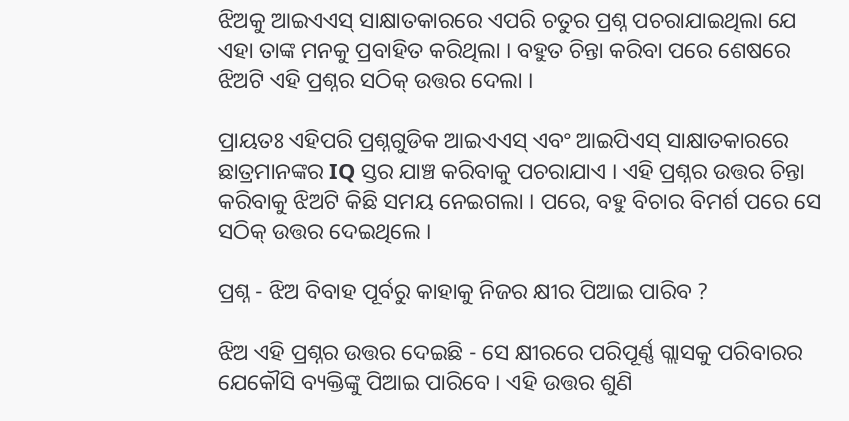ଝିଅକୁ ଆଇଏଏସ୍ ସାକ୍ଷାତକାରରେ ଏପରି ଚତୁର ପ୍ରଶ୍ନ ପଚରାଯାଇଥିଲା ଯେ ଏହା ତାଙ୍କ ମନକୁ ପ୍ରବାହିତ କରିଥିଲା । ବହୁତ ଚିନ୍ତା କରିବା ପରେ ଶେଷରେ ଝିଅଟି ଏହି ପ୍ରଶ୍ନର ସଠିକ୍ ଉତ୍ତର ଦେଲା ।

ପ୍ରାୟତଃ ଏହିପରି ପ୍ରଶ୍ନଗୁଡିକ ଆଇଏଏସ୍ ଏବଂ ଆଇପିଏସ୍ ସାକ୍ଷାତକାରରେ ଛାତ୍ରମାନଙ୍କର IQ ସ୍ତର ଯାଞ୍ଚ କରିବାକୁ ପଚରାଯାଏ । ଏହି ପ୍ରଶ୍ନର ଉତ୍ତର ଚିନ୍ତା କରିବାକୁ ଝିଅଟି କିଛି ସମୟ ନେଇଗଲା । ପରେ, ବହୁ ବିଚାର ବିମର୍ଶ ପରେ ସେ ସଠିକ୍ ଉତ୍ତର ଦେଇଥିଲେ ।

ପ୍ରଶ୍ନ - ଝିଅ ବିବାହ ପୂର୍ବରୁ କାହାକୁ ନିଜର କ୍ଷୀର ପିଆଇ ପାରିବ ?

ଝିଅ ଏହି ପ୍ରଶ୍ନର ଉତ୍ତର ଦେଇଛି - ସେ କ୍ଷୀରରେ ପରିପୂର୍ଣ୍ଣ ଗ୍ଲାସକୁ ପରିବାରର ଯେକୌସି ବ୍ୟକ୍ତିଙ୍କୁ ପିଆଇ ପାରିବେ । ଏହି ଉତ୍ତର ଶୁଣି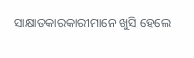ସାକ୍ଷାତକାରକାରୀମାନେ ଖୁସି ହେଲେ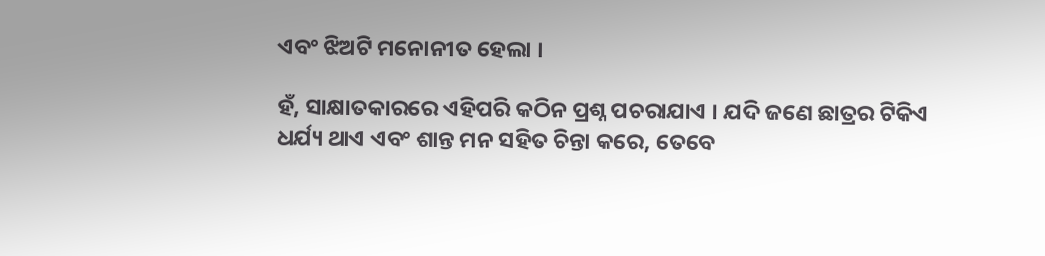ଏବଂ ଝିଅଟି ମନୋନୀତ ହେଲା ।

ହଁ, ସାକ୍ଷାତକାରରେ ଏହିପରି କଠିନ ପ୍ରଶ୍ନ ପଚରାଯାଏ । ଯଦି ଜଣେ ଛାତ୍ରର ଟିକିଏ ଧର୍ଯ୍ୟ ଥାଏ ଏବଂ ଶାନ୍ତ ମନ ସହିତ ଚିନ୍ତା କରେ, ତେବେ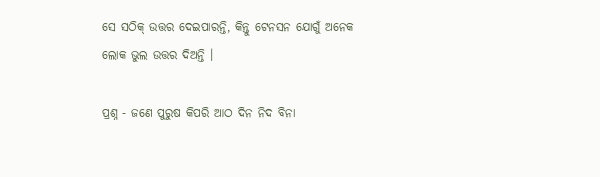ସେ ସଠିକ୍ ଉତ୍ତର ଦେଇପାରନ୍ତି, କିନ୍ତୁ ଟେନସନ ଯୋଗୁଁ ଅନେକ ଲୋକ ଭୁଲ ଉତ୍ତର ଦିଅନ୍ତି ।

ପ୍ରଶ୍ନ - ଜଣେ ପୁରୁଷ କିପରି ଆଠ ଦିନ ନିଦ ବିନା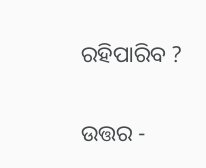ରହିପାରିବ ?

ଉତ୍ତର -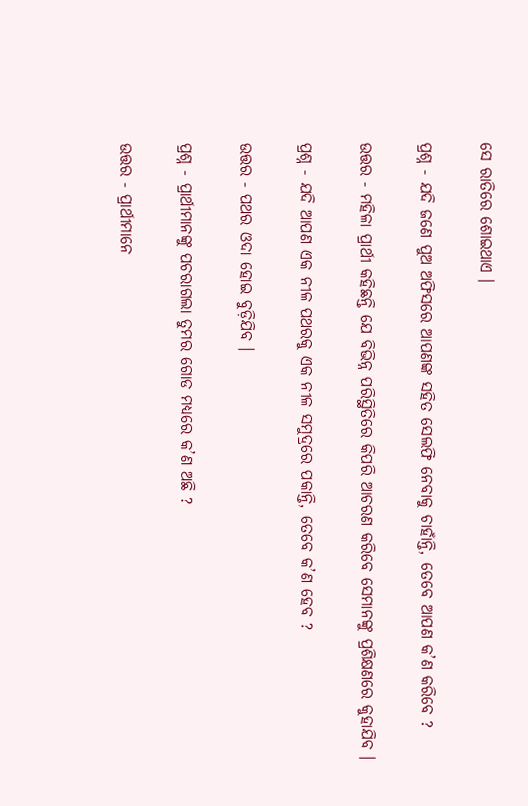ସେ ରାତିରେ ଶୋଇଥାଏ ।

ପ୍ରଶ୍ନ - ଯଦି ଜଣେ ପୁଅ ଅଫିସରେ ଆପଣଙ୍କ ସହିତ ସେଲଫି ନେବାକୁ ଚାହାଁନ୍ତି, ତେବେ ଆପଣ କ’ଣ କରିବେ ?

ଉତ୍ତର - ମହିଳା ପ୍ରାର୍ଥୀ କହିଛନ୍ତି ଯେ ବିଭିନ୍ନ ପରିସ୍ଥିତିରେ କିପରି ଆଚରଣ କରିବେ ସେମାନଙ୍କୁ ପ୍ରଶିକ୍ଷଣରେ କୁହାଯିବ ।

ପ୍ରଶ୍ନ - ଯଦି ଆପଣ ଏକ ନୀଳ ପଥରକୁ ଏକ ନୀଳ ସମୁଦ୍ରରେ ପକାନ୍ତି, ତେବେ କ’ଣ ହେବ ?

ଉତ୍ତର - ପଥର ଓଦା ହୋଇ ବୁଡ଼ିଯିବ ।

ପ୍ରଶ୍ନ - ପ୍ରାର୍ଥୀମାନଙ୍କୁ ପଚରାଗଲା ତୁମର ଗୋଡ ମଧ୍ୟରେ କ’ଣ ଅଛି ?

ଉତ୍ତର - ପ୍ରାର୍ଥୀମାନେ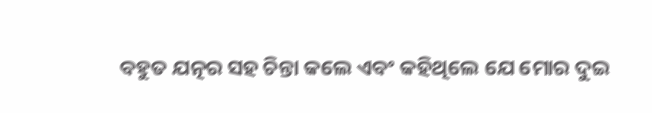ବହୁତ ଯତ୍ନର ସହ ଚିନ୍ତା କଲେ ଏବଂ କହିଥିଲେ ଯେ ମୋର ଦୁଇ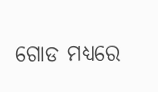ଗୋଡ ମଧ୍ୟରେ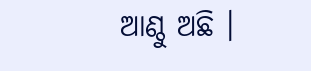ଆଣ୍ଠୁ ଅଛି ।